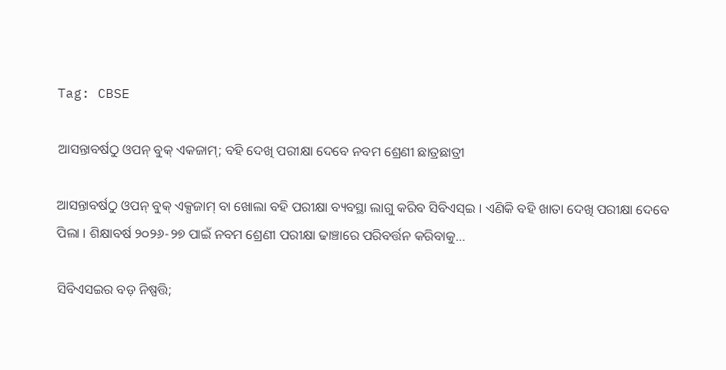Tag: CBSE

ଆସନ୍ତାବର୍ଷଠୁ ଓପନ୍ ବୁକ୍ ଏକଜାମ୍; ବହି ଦେଖି ପରୀକ୍ଷା ଦେବେ ନବମ ଶ୍ରେଣୀ ଛାତ୍ରଛାତ୍ରୀ

ଆସନ୍ତାବର୍ଷଠୁ ଓପନ୍ ବୁକ୍ ଏକ୍ସଜାମ୍ ବା ଖୋଲା ବହି ପରୀକ୍ଷା ବ୍ୟବସ୍ଥା ଲାଗୁ କରିବ ସିବିଏସ୍ଇ । ଏଣିକି ବହି ଖାତା ଦେଖି ପରୀକ୍ଷା ଦେବେ ପିଲା । ଶିକ୍ଷାବର୍ଷ ୨୦୨୬-୨୭ ପାଇଁ ନବମ ଶ୍ରେଣୀ ପରୀକ୍ଷା ଢାଞ୍ଚାରେ ପରିବର୍ତ୍ତନ କରିବାକୁ…

ସିବିଏସଇର ବଡ଼ ନିଷ୍ପତ୍ତି;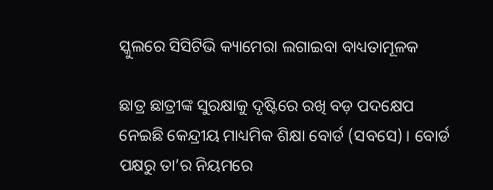ସ୍କୁଲରେ ସିସିଟିଭି କ୍ୟାମେରା ଲଗାଇବା ବାଧ୍ୟତାମୂଳକ

ଛାତ୍ର ଛାତ୍ରୀଙ୍କ ସୁରକ୍ଷାକୁ ଦୃଷ୍ଟିରେ ରଖି ବଡ଼ ପଦକ୍ଷେପ ନେଇଛି କେନ୍ଦ୍ରୀୟ ମାଧ୍ୟମିକ ଶିକ୍ଷା ବୋର୍ଡ (ସବସେ) । ବୋର୍ଡ ପକ୍ଷରୁ ତା’ର ନିୟମରେ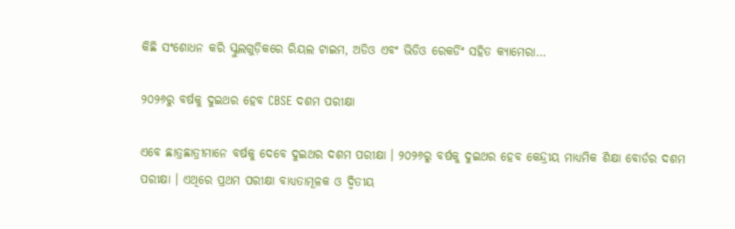କିଛି ସଂଶୋଧନ କରି ସ୍କୁଲଗୁଡ଼ିକରେ ରିୟଲ ଟାଇମ, ଅଡିଓ ଏବଂ ଭିଡିଓ ରେକର୍ଡିଂ ସହିତ କ୍ୟାମେରା…

୨୦୨୬ରୁ ବର୍ଷକୁ ଦୁଇଥର ହେବ CBSE ଦଶମ ପରୀକ୍ଷା

ଏବେ ଛାତ୍ରଛାତ୍ରୀମାନେ ବର୍ଷକୁ ଦେବେ ଦୁଇଥର ଦଶମ ପରୀକ୍ଷା । ୨୦୨୬ରୁ ବର୍ଷକୁ ଦୁଇଥର ହେବ କେନ୍ଦ୍ରୀୟ ମାଧ୍ୟମିକ ଶିକ୍ଷା ବୋର୍ଡର ଦଶମ ପରୀକ୍ଷା । ଏଥିରେ ପ୍ରଥମ ପରୀକ୍ଷା ବାଧ୍ୟତାମୂଳକ ଓ ଦ୍ବିତୀୟ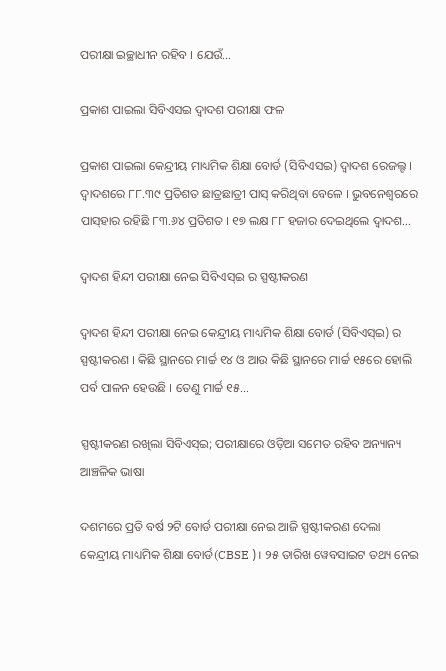ପରୀକ୍ଷା ଇଚ୍ଛାଧୀନ ରହିବ । ଯେଉଁ…

ପ୍ରକାଶ ପାଇଲା ସିବିଏସଇ ଦ୍ବାଦଶ ପରୀକ୍ଷା ଫଳ

ପ୍ରକାଶ ପାଇଲା କେନ୍ଦ୍ରୀୟ ମାଧ୍ୟମିକ ଶିକ୍ଷା ବୋର୍ଡ (ସିବିଏସଇ) ଦ୍ବାଦଶ ରେଜଲ୍ଟ । ଦ୍ବାଦଶରେ ୮୮.୩୯ ପ୍ରତିଶତ ଛାତ୍ରଛାତ୍ରୀ ପାସ୍‌ କରିଥିବା ବେଳେ । ଭୁବନେଶ୍ବରରେ ପାସ୍‌ହାର ରହିଛି ୮୩.୬୪ ପ୍ରତିଶତ । ୧୭ ଲକ୍ଷ ୮୮ ହଜାର ଦେଇଥିଲେ ଦ୍ବାଦଶ…

ଦ୍ୱାଦଶ ହିନ୍ଦୀ ପରୀକ୍ଷା ନେଇ ସିବିଏସ୍ଇ ର ସ୍ପଷ୍ଟୀକରଣ

ଦ୍ୱାଦଶ ହିନ୍ଦୀ ପରୀକ୍ଷା ନେଇ କେନ୍ଦ୍ରୀୟ ମାଧ୍ୟମିକ ଶିକ୍ଷା ବୋର୍ଡ (ସିବିଏସ୍ଇ) ର ସ୍ପଷ୍ଟୀକରଣ । କିଛି ସ୍ଥାନରେ ମାର୍ଚ୍ଚ ୧୪ ଓ ଆଉ କିଛି ସ୍ଥାନରେ ମାର୍ଚ୍ଚ ୧୫ରେ ହୋଲି ପର୍ବ ପାଳନ ହେଉଛି । ତେଣୁ ମାର୍ଚ୍ଚ ୧୫…

ସ୍ପଷ୍ଟୀକରଣ ରଖିଲା ସିବିଏସ୍‌ଇ; ପରୀକ୍ଷାରେ ଓଡ଼ିଆ ସମେତ ରହିବ ଅନ୍ୟାନ୍ୟ ଆଞ୍ଚଳିକ ଭାଷା

ଦଶମରେ ପ୍ରତି ବର୍ଷ ୨ଟି ବୋର୍ଡ ପରୀକ୍ଷା ନେଇ ଆଜି ସ୍ପଷ୍ଟୀକରଣ ଦେଲା କେନ୍ଦ୍ରୀୟ ମାଧ୍ୟମିକ ଶିକ୍ଷା ବୋର୍ଡ(CBSE )। ୨୫ ତାରିଖ ୱେବସାଇଟ ତଥ୍ୟ ନେଇ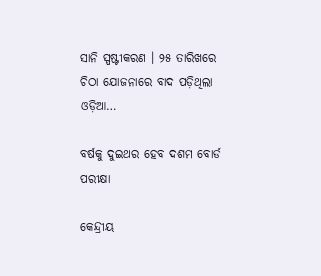ସାନି ସ୍ପଷ୍ଟୀକରଣ । ୨୫ ତାରିଖରେ ଚିଠା ଯୋଜନାରେ ବାଦ ପଡ଼ିଥିଲା ଓଡ଼ିଆ…

ବର୍ଷକୁ ଦୁଇଥର ହେବ ଦଶମ ବୋର୍ଡ ପରୀକ୍ଷା

କେନ୍ଦ୍ରୀୟ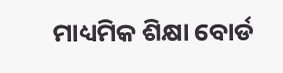ମାଧ୍ୟମିକ ଶିକ୍ଷା ବୋର୍ଡ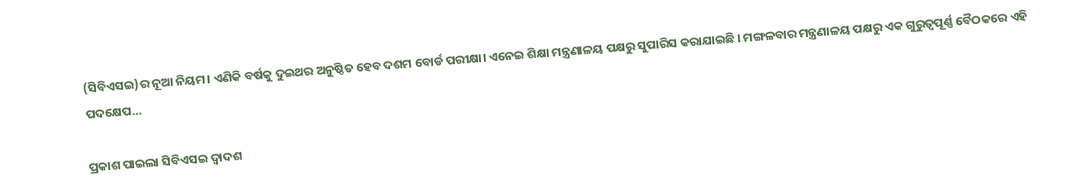(ସିବିଏସଇ)ର ନୂଆ ନିୟମ। ଏଣିକି ବର୍ଷକୁ ଦୁଇଥର ଅନୁଷ୍ଠିତ ହେବ ଦଶମ ବୋର୍ଡ ପରୀକ୍ଷା। ଏନେଇ ଶିକ୍ଷା ମନ୍ତ୍ରଣାଳୟ ପକ୍ଷରୁ ସୁପାରିସ କରାଯାଇଛି । ମଙ୍ଗଳବାର ମନ୍ତ୍ରଣାଳୟ ପକ୍ଷରୁ ଏକ ଗୁରୁତ୍ୱପୂର୍ଣ୍ଣ ବୈଠକରେ ଏହି ପଦକ୍ଷେପ…

ପ୍ରକାଶ ପାଇଲା ସିବିଏସଇ ଦ୍ୱାଦଶ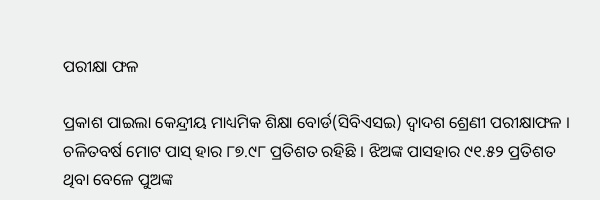ପରୀକ୍ଷା ଫଳ

ପ୍ରକାଶ ପାଇଲା କେନ୍ଦ୍ରୀୟ ମାଧ୍ୟମିକ ଶିକ୍ଷା ବୋର୍ଡ(ସିବିଏସଇ) ଦ୍ୱାଦଶ ଶ୍ରେଣୀ ପରୀକ୍ଷାଫଳ । ଚଳିତବର୍ଷ ମୋଟ ପାସ୍ ହାର ୮୭.୯୮ ପ୍ରତିଶତ ରହିଛି । ଝିଅଙ୍କ ପାସହାର ୯୧.୫୨ ପ୍ରତିଶତ ଥିବା ବେଳେ ପୁଅଙ୍କ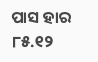ପାସ ହାର ୮୫.୧୨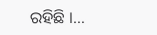ରହିଛି ।…